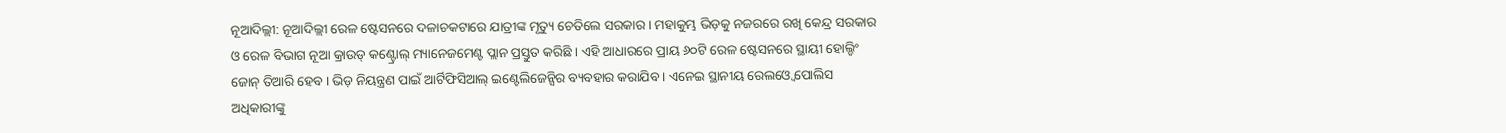ନୂଆଦିଲ୍ଲୀ: ନୂଆଦିଲ୍ଲୀ ରେଳ ଷ୍ଟେସନରେ ଦଳାଚକଟାରେ ଯାତ୍ରୀଙ୍କ ମୃତ୍ୟୁ ଚେତିଲେ ସରକାର । ମହାକୁମ୍ଭ ଭିଡ଼କୁ ନଜରରେ ରଖି କେନ୍ଦ୍ର ସରକାର ଓ ରେଳ ବିଭାଗ ନୂଆ କ୍ରାଉଡ୍ କଣ୍ଟ୍ରୋଲ୍ ମ୍ୟାନେଜମେଣ୍ଟ ପ୍ଲାନ ପ୍ରସ୍ତୁତ କରିଛି । ଏହି ଆଧାରରେ ପ୍ରାୟ ୬୦ଟି ରେଳ ଷ୍ଟେସନରେ ସ୍ଥାୟୀ ହୋଲ୍ଡିଂ ଜୋନ୍ ତିଆରି ହେବ । ଭିଡ଼ ନିୟନ୍ତ୍ରଣ ପାଇଁ ଆର୍ଟିଫିସିଆଲ୍ ଇଣ୍ଟେଲିଜେନ୍ସିର ବ୍ୟବହାର କରାଯିବ । ଏନେଇ ସ୍ଥାନୀୟ ରେଲଓ୍ବେ ପୋଲିସ ଅଧିକାରୀଙ୍କୁ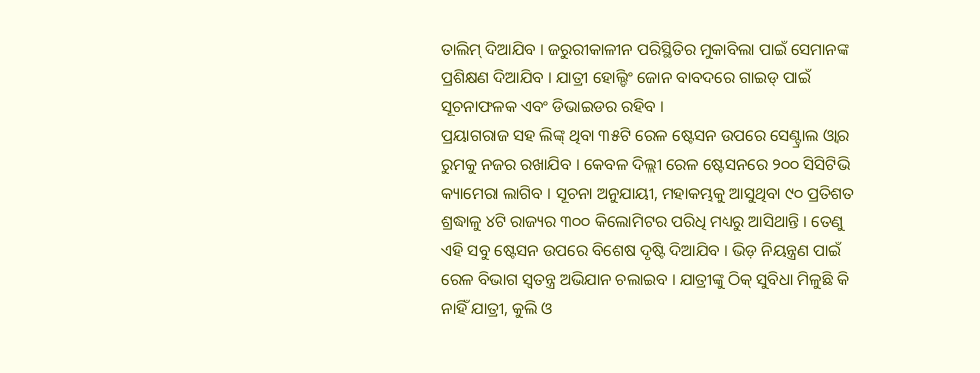ତାଲିମ୍ ଦିଆଯିବ । ଜରୁରୀକାଳୀନ ପରିସ୍ଥିତିର ମୁକାବିଲା ପାଇଁ ସେମାନଙ୍କ ପ୍ରଶିକ୍ଷଣ ଦିଆଯିବ । ଯାତ୍ରୀ ହୋଲ୍ଡିଂ ଜୋନ ବାବଦରେ ଗାଇଡ୍ ପାଇଁ ସୂଚନାଫଳକ ଏବଂ ଡିଭାଇଡର ରହିବ ।
ପ୍ରୟାଗରାଜ ସହ ଲିଙ୍କ୍ ଥିବା ୩୫ଟି ରେଳ ଷ୍ଟେସନ ଉପରେ ସେଣ୍ଟ୍ରାଲ ଓ୍ବାର ରୁମକୁ ନଜର ରଖାଯିବ । କେବଳ ଦିଲ୍ଲୀ ରେଳ ଷ୍ଟେସନରେ ୨୦୦ ସିସିଟିଭି କ୍ୟାମେରା ଲାଗିବ । ସୂଚନା ଅନୁଯାୟୀ, ମହାକମ୍ଭକୁ ଆସୁଥିବା ୯୦ ପ୍ରତିଶତ ଶ୍ରଦ୍ଧାଳୁ ୪ଟି ରାଜ୍ୟର ୩୦୦ କିଲୋମିଟର ପରିଧି ମଧ୍ୟରୁ ଆସିଥାନ୍ତି । ତେଣୁ ଏହି ସବୁ ଷ୍ଟେସନ ଉପରେ ବିଶେଷ ଦୃଷ୍ଟି ଦିଆଯିବ । ଭିଡ଼ ନିୟନ୍ତ୍ରଣ ପାଇଁ ରେଳ ବିଭାଗ ସ୍ବତନ୍ତ୍ର ଅଭିଯାନ ଚଲାଇବ । ଯାତ୍ରୀଙ୍କୁ ଠିକ୍ ସୁବିଧା ମିଳୁଛି କି ନାହିଁ ଯାତ୍ରୀ, କୁଲି ଓ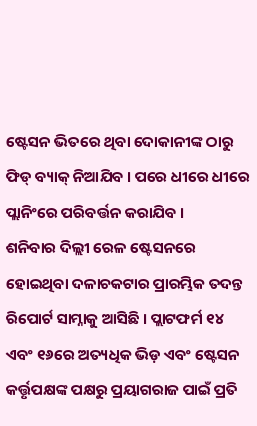ଷ୍ଟେସନ ଭିତରେ ଥିବା ଦୋକାନୀଙ୍କ ଠାରୁ ଫିଡ୍ ବ୍ୟାକ୍ ନିଆଯିବ । ପରେ ଧୀରେ ଧୀରେ ପ୍ଲାନିଂରେ ପରିବର୍ତ୍ତନ କରାଯିବ ।
ଶନିବାର ଦିଲ୍ଲୀ ରେଳ ଷ୍ଟେସନରେ ହୋଇଥିବା ଦଳାଚକଟାର ପ୍ରାରମ୍ଭିକ ତଦନ୍ତ ରିପୋର୍ଟ ସାମ୍ନାକୁ ଆସିଛି । ପ୍ଲାଟଫର୍ମ ୧୪ ଏବଂ ୧୬ରେ ଅତ୍ୟଧିକ ଭିଡ଼ ଏବଂ ଷ୍ଟେସନ କର୍ତ୍ତୃପକ୍ଷଙ୍କ ପକ୍ଷରୁ ପ୍ରୟାଗରାଜ ପାଇଁ ପ୍ରତି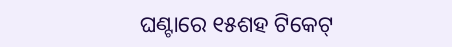ଘଣ୍ଟାରେ ୧୫ଶହ ଟିକେଟ୍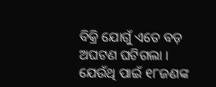ବିକ୍ରି ଯୋଗୁଁ ଏତେ ବଡ଼ ଅଘଟଣ ଘଟିଗଲା । ଯେଉଁଥି ପାଇଁ ୧୮ଜଣଙ୍କ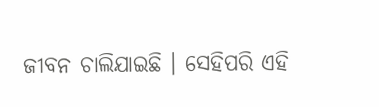ଜୀବନ ଚାଲିଯାଇଛି । ସେହିପରି ଏହି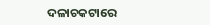ଦଳାଚକଟାରେ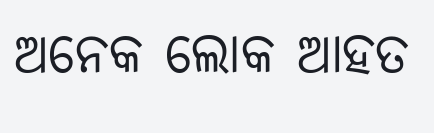ଅନେକ ଲୋକ ଆହତ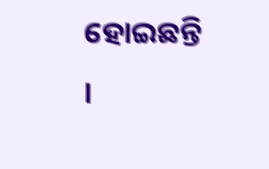ହୋଇଛନ୍ତି ।